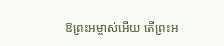ឱព្រះអម្ចាស់អើយ តើព្រះអ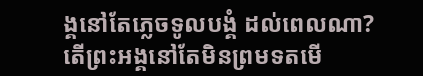ង្គនៅតែភ្លេចទូលបង្គំ ដល់ពេលណា? តើព្រះអង្គនៅតែមិនព្រមទតមើ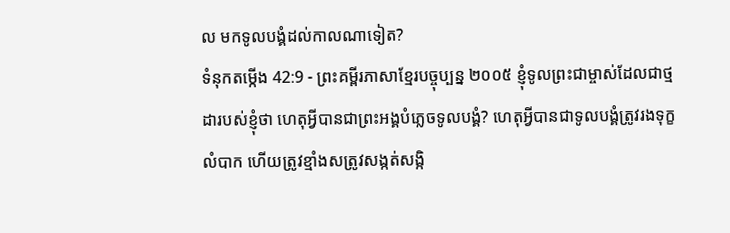ល មកទូលបង្គំដល់កាលណាទៀត?
ទំនុកតម្កើង 42:9 - ព្រះគម្ពីរភាសាខ្មែរបច្ចុប្បន្ន ២០០៥ ខ្ញុំទូលព្រះជាម្ចាស់ដែលជាថ្មដារបស់ខ្ញុំថា ហេតុអ្វីបានជាព្រះអង្គបំភ្លេចទូលបង្គំ? ហេតុអ្វីបានជាទូលបង្គំត្រូវរងទុក្ខលំបាក ហើយត្រូវខ្មាំងសត្រូវសង្កត់សង្កិ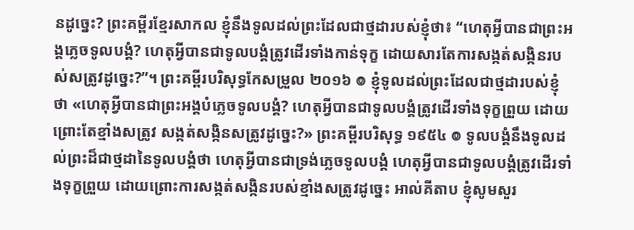នដូច្នេះ? ព្រះគម្ពីរខ្មែរសាកល ខ្ញុំនឹងទូលដល់ព្រះដែលជាថ្មដារបស់ខ្ញុំថា៖ “ហេតុអ្វីបានជាព្រះអង្គភ្លេចទូលបង្គំ? ហេតុអ្វីបានជាទូលបង្គំត្រូវដើរទាំងកាន់ទុក្ខ ដោយសារតែការសង្កត់សង្កិនរបស់សត្រូវដូច្នេះ?”។ ព្រះគម្ពីរបរិសុទ្ធកែសម្រួល ២០១៦ ៙ ខ្ញុំទូលដល់ព្រះដែលជាថ្មដារបស់ខ្ញុំថា «ហេតុអ្វីបានជាព្រះអង្គបំភ្លេចទូលបង្គំ? ហេតុអ្វីបានជាទូលបង្គំត្រូវដើរទាំងទុក្ខព្រួយ ដោយព្រោះតែខ្មាំងសត្រូវ សង្កត់សង្កិនសត្រូវដូច្នេះ?» ព្រះគម្ពីរបរិសុទ្ធ ១៩៥៤ ៙ ទូលបង្គំនឹងទូលដល់ព្រះដ៏ជាថ្មដានៃទូលបង្គំថា ហេតុអ្វីបានជាទ្រង់ភ្លេចទូលបង្គំ ហេតុអ្វីបានជាទូលបង្គំត្រូវដើរទាំងទុក្ខព្រួយ ដោយព្រោះការសង្កត់សង្កិនរបស់ខ្មាំងសត្រូវដូច្នេះ អាល់គីតាប ខ្ញុំសូមសួរ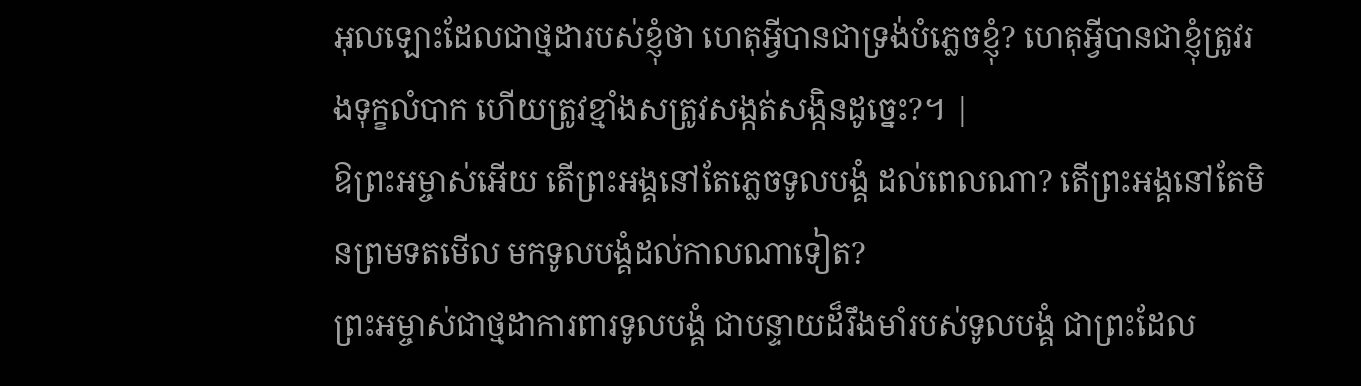អុលឡោះដែលជាថ្មដារបស់ខ្ញុំថា ហេតុអ្វីបានជាទ្រង់បំភ្លេចខ្ញុំ? ហេតុអ្វីបានជាខ្ញុំត្រូវរងទុក្ខលំបាក ហើយត្រូវខ្មាំងសត្រូវសង្កត់សង្កិនដូច្នេះ?។ |
ឱព្រះអម្ចាស់អើយ តើព្រះអង្គនៅតែភ្លេចទូលបង្គំ ដល់ពេលណា? តើព្រះអង្គនៅតែមិនព្រមទតមើល មកទូលបង្គំដល់កាលណាទៀត?
ព្រះអម្ចាស់ជាថ្មដាការពារទូលបង្គំ ជាបន្ទាយដ៏រឹងមាំរបស់ទូលបង្គំ ជាព្រះដែល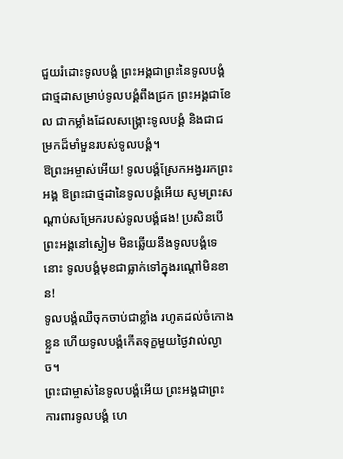ជួយរំដោះទូលបង្គំ ព្រះអង្គជាព្រះនៃទូលបង្គំ ជាថ្មដាសម្រាប់ទូលបង្គំពឹងជ្រក ព្រះអង្គជាខែល ជាកម្លាំងដែលសង្គ្រោះទូលបង្គំ និងជាជម្រកដ៏មាំមួនរបស់ទូលបង្គំ។
ឱព្រះអម្ចាស់អើយ! ទូលបង្គំស្រែកអង្វររកព្រះអង្គ ឱព្រះជាថ្មដានៃទូលបង្គំអើយ សូមព្រះសណ្ដាប់សម្រែករបស់ទូលបង្គំផង! ប្រសិនបើព្រះអង្គនៅស្ងៀម មិនឆ្លើយនឹងទូលបង្គំទេនោះ ទូលបង្គំមុខជាធ្លាក់ទៅក្នុងរណ្ដៅមិនខាន!
ទូលបង្គំឈឺចុកចាប់ជាខ្លាំង រហូតដល់ចំកោងខ្លួន ហើយទូលបង្គំកើតទុក្ខមួយថ្ងៃវាល់ល្ងាច។
ព្រះជាម្ចាស់នៃទូលបង្គំអើយ ព្រះអង្គជាព្រះការពារទូលបង្គំ ហេ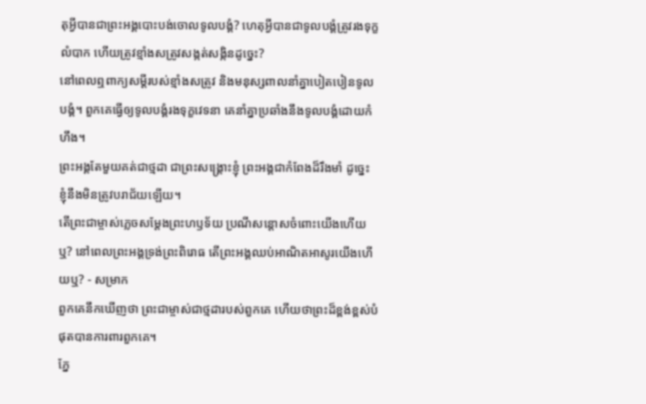តុអ្វីបានជាព្រះអង្គបោះបង់ចោលទូលបង្គំ? ហេតុអ្វីបានជាទូលបង្គំត្រូវរងទុក្ខលំបាក ហើយត្រូវខ្មាំងសត្រូវសង្កត់សង្កិនដូច្នេះ?
នៅពេលឮពាក្យសម្ដីរបស់ខ្មាំងសត្រូវ និងមនុស្សពាលនាំគ្នាបៀតបៀនទូលបង្គំ។ ពួកគេធ្វើឲ្យទូលបង្គំរងទុក្ខវេទនា គេនាំគ្នាប្រឆាំងនឹងទូលបង្គំដោយកំហឹង។
ព្រះអង្គតែមួយគត់ជាថ្មដា ជាព្រះសង្គ្រោះខ្ញុំ ព្រះអង្គជាកំពែងដ៏រឹងមាំ ដូច្នេះ ខ្ញុំនឹងមិនត្រូវបរាជ័យឡើយ។
តើព្រះជាម្ចាស់ភ្លេចសម្តែងព្រះហឫទ័យ ប្រណីសន្ដោសចំពោះយើងហើយឬ? នៅពេលព្រះអង្គទ្រង់ព្រះពិរោធ តើព្រះអង្គឈប់អាណិតអាសូរយើងហើយឬ? - សម្រាក
ពួកគេនឹកឃើញថា ព្រះជាម្ចាស់ជាថ្មដារបស់ពួកគេ ហើយថាព្រះដ៏ខ្ពង់ខ្ពស់បំផុតបានការពារពួកគេ។
ភ្នែ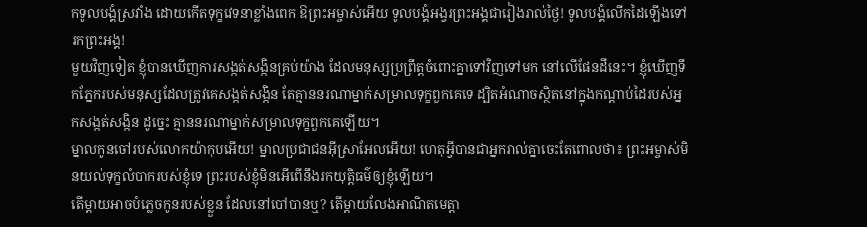កទូលបង្គំស្រវាំង ដោយកើតទុក្ខវេទនាខ្លាំងពេក ឱព្រះអម្ចាស់អើយ ទូលបង្គំអង្វរព្រះអង្គជារៀងរាល់ថ្ងៃ! ទូលបង្គំលើកដៃឡើងទៅរកព្រះអង្គ!
មួយវិញទៀត ខ្ញុំបានឃើញការសង្កត់សង្កិនគ្រប់យ៉ាង ដែលមនុស្សប្រព្រឹត្តចំពោះគ្នាទៅវិញទៅមក នៅលើផែនដីនេះ។ ខ្ញុំឃើញទឹកភ្នែករបស់មនុស្សដែលត្រូវគេសង្កត់សង្កិន តែគ្មាននរណាម្នាក់សម្រាលទុក្ខពួកគេទេ ដ្បិតអំណាចស្ថិតនៅក្នុងកណ្ដាប់ដៃរបស់អ្នកសង្កត់សង្កិន ដូច្នេះ គ្មាននរណាម្នាក់សម្រាលទុក្ខពួកគេឡើយ។
ម្នាលកូនចៅរបស់លោកយ៉ាកុបអើយ! ម្នាលប្រជាជនអ៊ីស្រាអែលអើយ! ហេតុអ្វីបានជាអ្នករាល់គ្នាចេះតែពោលថា៖ ព្រះអម្ចាស់មិនយល់ទុក្ខលំបាករបស់ខ្ញុំទេ ព្រះរបស់ខ្ញុំមិនអើពើនឹងរកយុត្តិធម៌ឲ្យខ្ញុំឡើយ។
តើម្ដាយអាចបំភ្លេចកូនរបស់ខ្លួន ដែលនៅបៅបានឬ? តើម្ដាយលែងអាណិតមេត្តា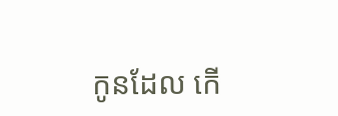កូនដែល កើ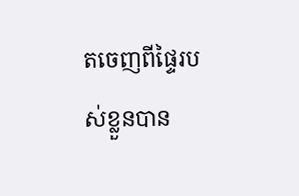តចេញពីផ្ទៃរបស់ខ្លួនបាន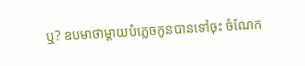ឬ? ឧបមាថាម្ដាយបំភ្លេចកូនបានទៅចុះ ចំណែក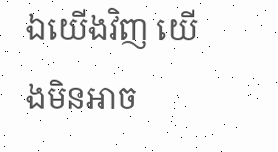ឯយើងវិញ យើងមិនអាច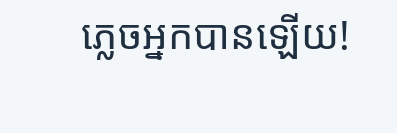ភ្លេចអ្នកបានឡើយ!